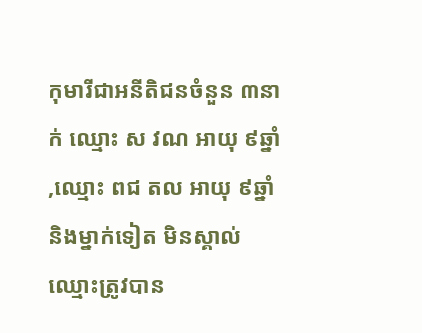កុមារីជាអនីតិជនចំនួន ៣នាក់ ឈ្មោះ ស វណ អាយុ ៩ឆ្នាំ ,ឈ្មោះ ពជ តល អាយុ ៩ឆ្នាំ និងម្នាក់ទៀត មិនស្គាល់ ឈ្មោះត្រូវបាន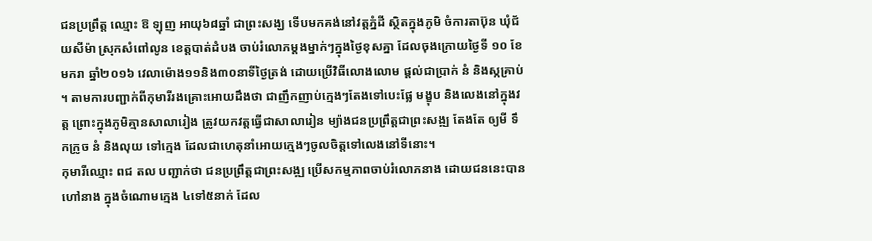ជនប្រព្រឹត្ត ឈ្មោះ ឱ ឡុញ អាយុ៦៨ឆ្នាំ ជាព្រះសង្ឃ ទើបមកគង់នៅវត្តភ្នំដី ស្ថិតក្នុងភូមិ ចំការតាប៊ុន ឃុំជ័យសីម៉ា ស្រុកសំពៅលូន ខេត្តបាត់ដំបង ចាប់រំលោភម្តងម្នាក់ៗក្នុងថ្ងៃខុសគ្នា ដែលចុងក្រោយថ្ងៃទី ១០ ខែមករា ឆ្នាំ២០១៦ វេលាម៉ោង១១និង៣០នាទីថ្ងៃត្រង់ ដោយប្រើវិធីលោងលោម ផ្តល់ជាប្រាក់ នំ និងស្កគ្រាប់ ។ តាមការបញ្ជាក់ពីកុមារីរងគ្រោះអោយដឹងថា ជាញឹកញាប់ក្មេងៗតែងទៅបេះផ្លែ មង្ខុប និងលេងនៅក្នុងវត្ត ព្រោះក្នុងភូមិគ្មានសាលារៀង ត្រូវយកវត្តធ្វើជាសាលារៀន ម្យ៉ាងជនប្រព្រឹត្តជាព្រះសង្ឍ តែងតែ ឲ្យមី ទឹកក្រូច នំ និងលុយ ទៅក្មេង ដែលជាហេតុនាំអោយក្មេងៗចូលចិត្តទៅលេងនៅទីនោះ។
កុមារីឈ្មោះ ពជ តល បញ្ជាក់ថា ជនប្រព្រឹត្តជាព្រះសង្ឍ ប្រើសកម្មភាពចាប់រំលោភនាង ដោយជននេះបានហៅនាង ក្នុងចំណោមក្មេង ៤ទៅ៥នាក់ ដែល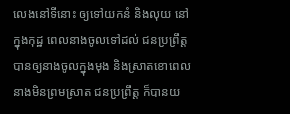លេងនៅទីនោះ ឲ្យទៅយកនំ និងលុយ នៅក្នុងកុដ្ឋ ពេលនាងចូលទៅដល់ ជនប្រព្រឹត្តបានឲ្យនាងចូលក្នុងមុង និងស្រាតខោពេលនាងមិនព្រមស្រាត ជនប្រព្រឹត្ត ក៏បានយ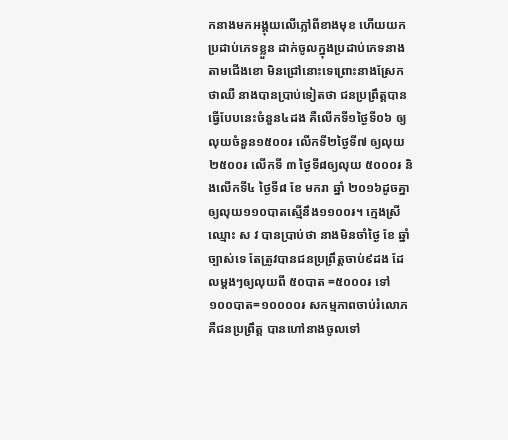កនាងមកអង្គុយលើភ្លៅពីខាងមុខ ហើយយកប្រដាប់ភេទខ្លួន ដាក់ចូលក្នុងប្រដាប់ភេទនាងតាមជើងខោ មិនជ្រៅនោះទេព្រោះនាងស្រែកថាឈឺ នាងបានប្រាប់ទៀតថា ជនប្រព្រឹត្តបានធ្វើបែបនេះចំនួន៤ដង គឺលើកទី១ថ្ងៃទី០៦ ឲ្យលុយចំនួន១៥០០៛ លើកទី២ថ្ងៃទី៧ ឲ្យលុយ២៥០០៛ លើកទី ៣ ថ្ងៃទី៨ឲ្យលុយ ៥០០០៛ និងលើកទី៤ ថ្ងៃទី៨ ខែ មករា ឆ្នាំ ២០១៦ដូចគ្នា ឲ្យលុយ១១០បាតស្មើនឹង១១០០៛។ ក្មេងស្រីឈ្មោះ ស វ បានប្រាប់ថា នាងមិនចាំថ្ងៃ ខែ ឆ្នាំ ច្បាស់ទេ តែត្រូវបានជនប្រព្រឹត្តចាប់៩ដង ដែលម្តងៗឲ្យលុយពី ៥០បាត =៥០០០៛ ទៅ ១០០បាត=១០០០០៛ សកម្មភាពចាប់រំលោភ គឺជនប្រព្រឹត្ត បានហៅនាងចូលទៅ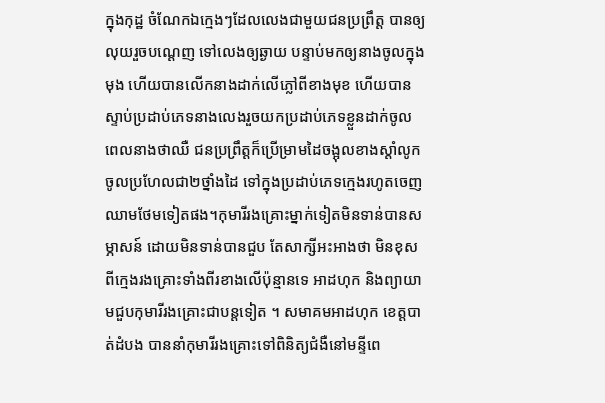ក្នុងកុដ្ឋ ចំណែកឯក្មេងៗដែលលេងជាមួយជនប្រព្រឹត្ត បានឲ្យលុយរួចបណ្តេញ ទៅលេងឲ្យឆ្ងាយ បន្ទាប់មកឲ្យនាងចូលក្នុងមុង ហើយបានលើកនាងដាក់លើភ្លៅពីខាងមុខ ហើយបានស្ទាប់ប្រដាប់ភេទនាងលេងរួចយកប្រដាប់ភេទខ្លួនដាក់ចូល ពេលនាងថាឈឺ ជនប្រព្រឹត្តក៏ប្រើម្រាមដៃចង្អុលខាងស្តាំលូកចូលប្រហែលជា២ថ្នាំងដៃ ទៅក្នុងប្រដាប់ភេទក្មេងរហូតចេញឈាមថែមទៀតផង។កុមារីរងគ្រោះម្នាក់ទៀតមិនទាន់បានសម្ភាសន៍ ដោយមិនទាន់បានជួប តែសាក្សីអះអាងថា មិនខុសពីក្មេងរងគ្រោះទាំងពីរខាងលើប៉ុន្មានទេ អាដហុក និងព្យាយាមជួបកុមារីរងគ្រោះជាបន្តទៀត ។ សមាគមអាដហុក ខេត្តបាត់ដំបង បាននាំកុមារីរងគ្រោះទៅពិនិត្យជំងឺនៅមន្ទីពេ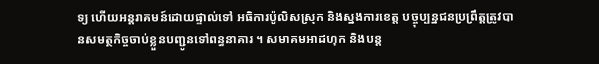ទ្យ ហើយអន្តរាគមន៍ដោយផ្ទាល់ទៅ អធិការប៉ូលិសស្រុក និងស្នងការខេត្ត បច្ចុប្បន្នជនប្រព្រឹត្តត្រូវបានសមត្ថកិច្ចចាប់ខ្លួនបញ្ជូនទៅពន្ធនាគារ ។ សមាគមអាដហុក និងបន្ត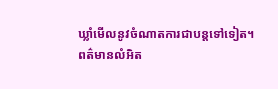ឃ្លាំមើលនូវចំណាតការជាបន្តទៅទៀត។
ពត៌មានលំអិត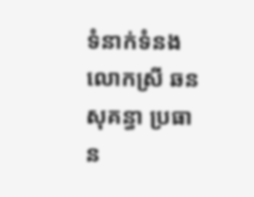ទំនាក់ទំនង
លោកស្រី ឆន សុគន្ធា ប្រធាន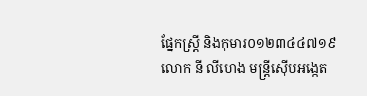ផ្នែកស្រ្តី និងកុមារ០១២៣៤៤៧១៩
លោក នី លីហេង មន្រ្តីស៊ើបអង្កេត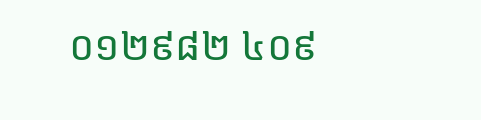០១២៩៨២ ៤០៩